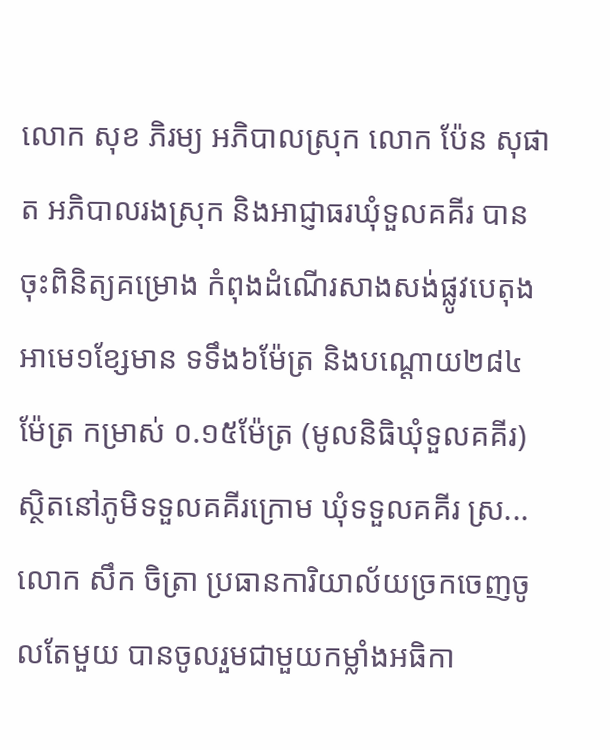លោក សុខ ភិរម្យ អភិបាលស្រុក លោក ប៉ែន សុផាត អភិបាលរងស្រុក និងអាជ្ញាធរឃុំទួលគគីរ បានចុះពិនិត្យគម្រោង កំពុងដំណើរសាងសង់ផ្លូវបេតុងអាមេ១ខ្សែមាន ទទឹង៦ម៉ែត្រ និងបណ្ដោយ២៨៤ម៉ែត្រ កម្រាស់ ០.១៥ម៉ែត្រ (មូលនិធិឃុំទួលគគីរ) ស្ថិតនៅភូមិទទួលគគីរក្រោម ឃុំទទួលគគីរ ស្រ...
លោក សឹក ចិត្រា ប្រធានការិយាល័យច្រកចេញចូលតែមួយ បានចូលរួមជាមួយកម្លាំងអធិកា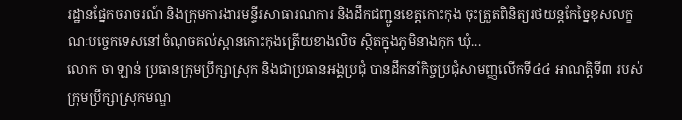រដ្ឋានផ្នែកចរាចរណ៍ និងក្រុមការងារមន្ទីរសាធារណការ និងដឹកជញ្ជូនខេត្តកោះកុង ចុះត្រួតពិនិត្យរថយន្តកែច្នៃខុសលក្ខណៈបច្ចេកទេសនៅចំណុចគល់ស្ពានកោះកុងត្រើយខាងលិច ស្ថិតក្នុងភូមិនាងកុក ឃុំ...
លោក ចា ឡាន់ ប្រធានក្រុមប្រឹក្សាស្រុក និងជាប្រធានអង្គប្រជុំ បានដឹកនាំកិច្ចប្រជុំសាមញ្ញលើកទី៤៤ អាណត្តិទី៣ របស់ក្រុមប្រឹក្សាស្រុកមណ្ឌ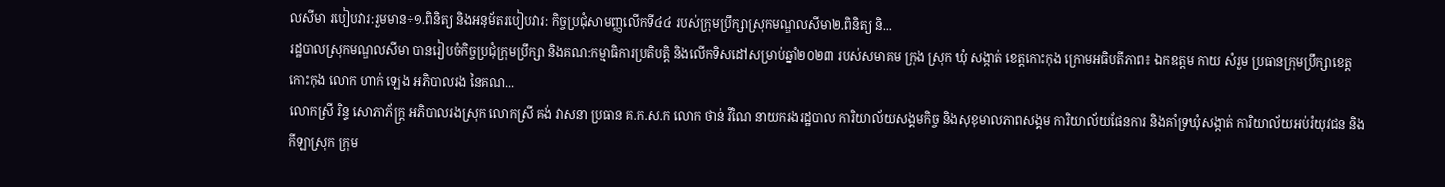លសីមា របៀបវារ:រួមមាន÷១.ពិនិត្យ និងអនុម័តរបៀបវារ: កិច្ចប្រជុំសាមញ្ញលើកទី៤៤ របស់ក្រុមប្រឹក្សាស្រុកមណ្ឌលសីមា២.ពិនិត្យ និ...
រដ្ឋបាលស្រុកមណ្ឌលសីមា បានរៀបចំកិច្ចប្រជុំក្រុមប្រឹក្សា និងគណ:កម្មាធិការប្រតិបត្តិ និងលើកទិសដៅសម្រាប់ឆ្នាំ២០២៣ របស់សមាគម ក្រុង ស្រុក ឃុំ សង្កាត់ ខេត្តកោះកុង ក្រោមអធិបតីភាព៖ ឯកឧត្តម កាយ សំរួម ប្រធានក្រុមប្រឹក្សាខេត្តកោះកុង លោក ហាក់ ឡេង អភិបាលរង នៃគណ...
លោកស្រី រិន្ទ សោភាភ័ក្រ្ត អភិបាលរងស្រុក លោកស្រី គង់ វាសនា ប្រធាន គ.ក.ស.ក លោក ថាន់ វីណៃ នាយករងរដ្ឋបាល ការិយាល័យសង្គមកិច្ច និងសុខុមាលភាពសង្គម ការិយាល័យផែនការ និងគាំទ្រឃុំសង្កាត់ ការិយាល័យអប់រំយុវជន និងកីឡាស្រុក ក្រុម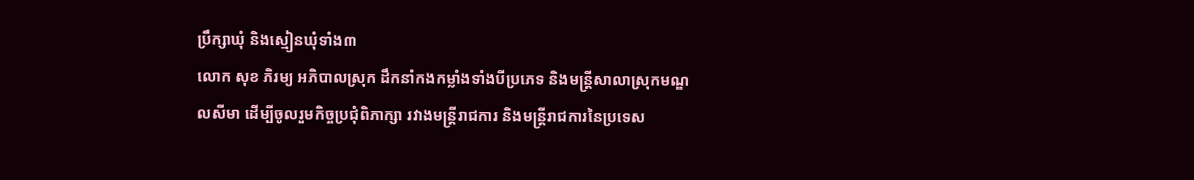ប្រឹក្សាឃុំ និងស្មៀនឃុំទាំង៣
លោក សុខ ភិរម្យ អភិបាលស្រុក ដឹកនាំកងកម្លាំងទាំងបីប្រភេទ និងមន្រ្តីសាលាស្រុកមណ្ឌលសីមា ដើម្បីចូលរួមកិច្ចប្រជុំពិភាក្សា រវាងមន្រ្តីរាជការ និងមន្រ្តីរាជការនៃប្រទេស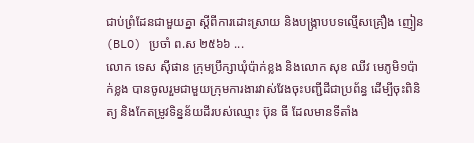ជាប់ព្រំដែនជាមួយគ្នា ស្ដីពីការដោះស្រាយ និងបង្រ្កាបបទល្មើសគ្រឿង ញៀន (BLO) ប្រចាំ ព.ស ២៥៦៦ ...
លោក ទេស ស៊ីផាន ក្រុមប្រឹក្សាឃុំប៉ាក់ខ្លង និងលោក សុខ ឈីវ មេភូមិ១ប៉ាក់ខ្លង បានចូលរួមជាមួយក្រុមការងារវាស់វែងចុះបញ្ជីដីជាប្រព័ន្ធ ដើម្បីចុះពិនិត្យ និងកែតម្រូវទិន្នន័យដីរបស់ឈ្មោះ ប៊ុន ធី ដែលមានទីតាំង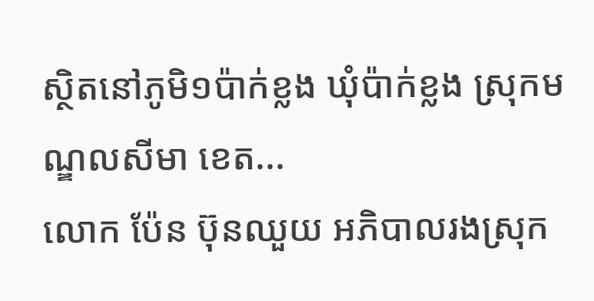ស្ថិតនៅភូមិ១ប៉ាក់ខ្លង ឃុំប៉ាក់ខ្លង ស្រុកមណ្ឌលសីមា ខេត...
លោក ប៉ែន ប៊ុនឈួយ អភិបាលរងស្រុក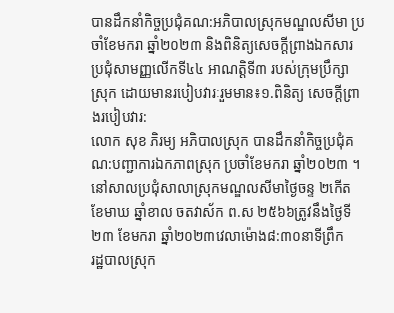បានដឹកនាំកិច្ចប្រជុំគណ:អភិបាលស្រុកមណ្ឌលសីមា ប្រចាំខែមករា ឆ្នាំ២០២៣ និងពិនិត្យសេចក្ដីព្រាងឯកសារប្រជុំសាមញ្ញលើកទី៤៤ អាណត្តិទី៣ របស់ក្រុមប្រឹក្សាស្រុក ដោយមានរបៀបវារៈរួមមាន៖១.ពិនិត្យ សេចក្ដីព្រាងរបៀបវារ:
លោក សុខ ភិរម្យ អភិបាលស្រុក បានដឹកនាំកិច្ចប្រជុំគណ:បញ្ជាការឯកភាពស្រុក ប្រចាំខែមករា ឆ្នាំ២០២៣ ។នៅសាលប្រជុំសាលាស្រុកមណ្ឌលសីមាថ្ងៃចន្ទ ២កើត ខែមាឃ ឆ្នាំខាល ចតវាស័ក ព.ស ២៥៦៦ត្រូវនឹងថ្ងៃទី២៣ ខែមករា ឆ្នាំ២០២៣វេលាម៉ោង៨:៣០នាទីព្រឹក
រដ្ឋបាលស្រុក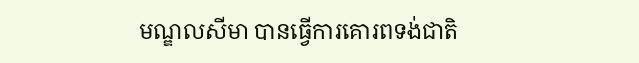មណ្ឌលសីមា បានធ្វើការគោរពទង់ជាតិ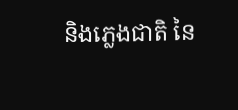និងភ្លេងជាតិ នៃ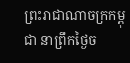ព្រះរាជាណាចក្រកម្ពុជា នាព្រឹកថ្ងៃច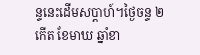ន្ទនេះដើមសប្តាហ៍។ថ្ងៃចន្ទ ២កើត ខែមាឃ ឆ្នាំខា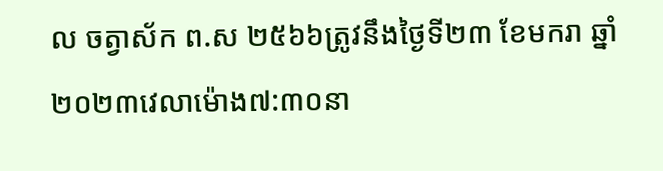ល ចត្វាស័ក ព.ស ២៥៦៦ត្រូវនឹងថ្ងៃទី២៣ ខែមករា ឆ្នាំ២០២៣វេលាម៉ោង៧:៣០នា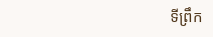ទីព្រឹក